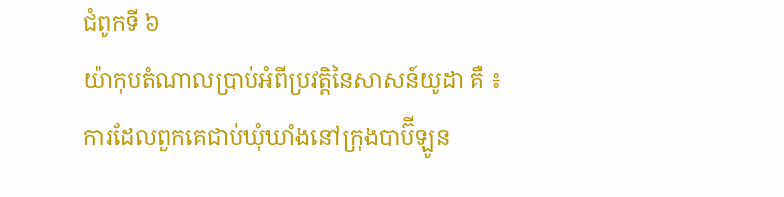ជំពូកទី ៦
យ៉ាកុបតំណាលប្រាប់អំពីប្រវត្តិនៃសាសន៍យូដា គឺ ៖ ការដែលពួកគេជាប់ឃុំឃាំងនៅក្រុងបាប៊ីឡូន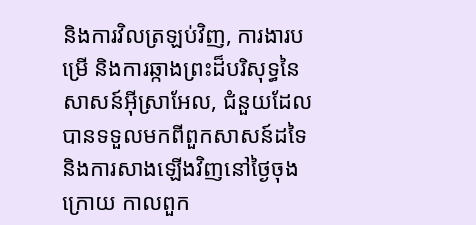និងការវិលត្រឡប់វិញ, ការងារបម្រើ និងការឆ្កាងព្រះដ៏បរិសុទ្ធនៃសាសន៍អ៊ីស្រាអែល, ជំនួយដែលបានទទួលមកពីពួកសាសន៍ដទៃ និងការសាងឡើងវិញនៅថ្ងៃចុងក្រោយ កាលពួក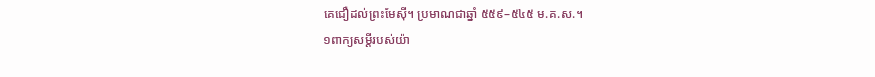គេជឿដល់ព្រះមែស៊ី។ ប្រមាណជាឆ្នាំ ៥៥៩–៥៤៥ ម.គ.ស.។
១ពាក្យសម្ដីរបស់យ៉ា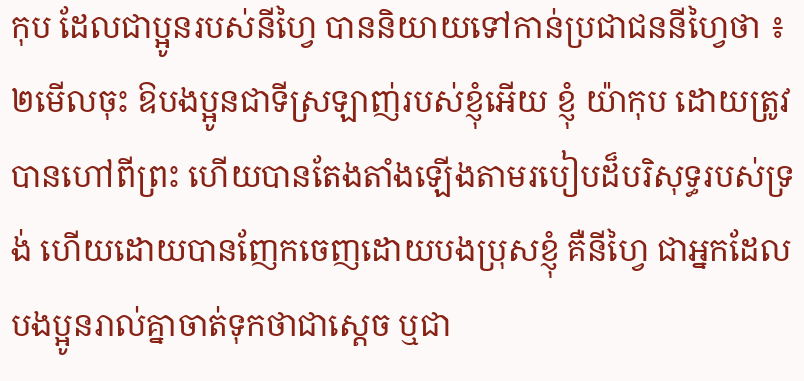កុប ដែលជាប្អូនរបស់នីហ្វៃ បាននិយាយទៅកាន់ប្រជាជននីហ្វៃថា ៖
២មើលចុះ ឱបងប្អូនជាទីស្រឡាញ់របស់ខ្ញុំអើយ ខ្ញុំ យ៉ាកុប ដោយត្រូវបានហៅពីព្រះ ហើយបានតែងតាំងឡើងតាមរបៀបដ៏បរិសុទ្ធរបស់ទ្រង់ ហើយដោយបានញែកចេញដោយបងប្រុសខ្ញុំ គឺនីហ្វៃ ជាអ្នកដែលបងប្អូនរាល់គ្នាចាត់ទុកថាជាស្ដេច ឬជា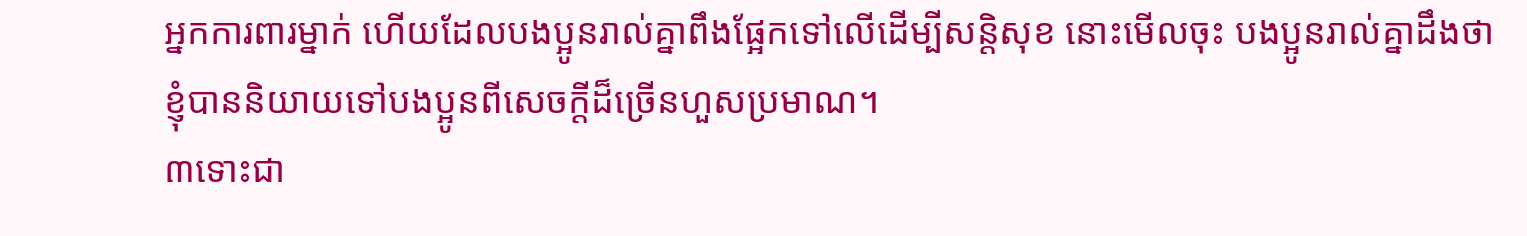អ្នកការពារម្នាក់ ហើយដែលបងប្អូនរាល់គ្នាពឹងផ្អែកទៅលើដើម្បីសន្តិសុខ នោះមើលចុះ បងប្អូនរាល់គ្នាដឹងថា ខ្ញុំបាននិយាយទៅបងប្អូនពីសេចក្ដីដ៏ច្រើនហួសប្រមាណ។
៣ទោះជា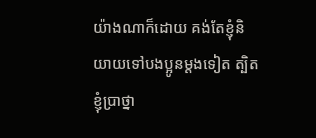យ៉ាងណាក៏ដោយ គង់តែខ្ញុំនិយាយទៅបងប្អូនម្ដងទៀត ត្បិតខ្ញុំប្រាថ្នា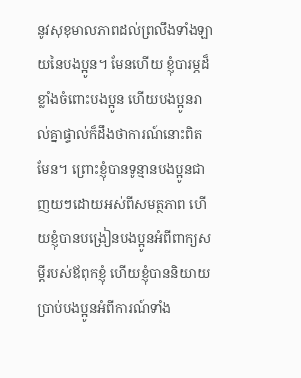នូវសុខុមាលភាពដល់ព្រលឹងទាំងឡាយនៃបងប្អូន។ មែនហើយ ខ្ញុំបារម្ភដ៏ខ្លាំងចំពោះបងប្អូន ហើយបងប្អូនរាល់គ្នាផ្ទាល់ក៏ដឹងថាការណ៍នោះពិតមែន។ ព្រោះខ្ញុំបានទូន្មានបងប្អូនជាញយៗដោយអស់ពីសមត្ថភាព ហើយខ្ញុំបានបង្រៀនបងប្អូនអំពីពាក្យសម្ដីរបស់ឪពុកខ្ញុំ ហើយខ្ញុំបាននិយាយប្រាប់បងប្អូនអំពីការណ៍ទាំង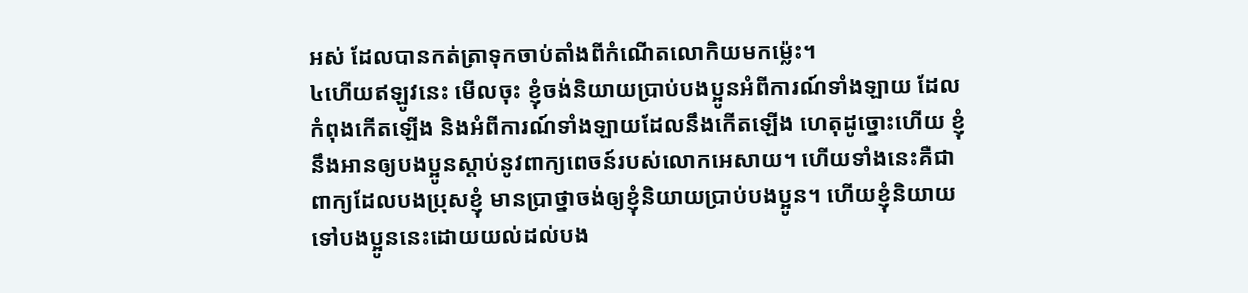អស់ ដែលបានកត់ត្រាទុកចាប់តាំងពីកំណើតលោកិយមកម្ល៉េះ។
៤ហើយឥឡូវនេះ មើលចុះ ខ្ញុំចង់និយាយប្រាប់បងប្អូនអំពីការណ៍ទាំងឡាយ ដែលកំពុងកើតឡើង និងអំពីការណ៍ទាំងឡាយដែលនឹងកើតឡើង ហេតុដូច្នោះហើយ ខ្ញុំនឹងអានឲ្យបងប្អូនស្ដាប់នូវពាក្យពេចន៍របស់លោកអេសាយ។ ហើយទាំងនេះគឺជាពាក្យដែលបងប្រុសខ្ញុំ មានប្រាថ្នាចង់ឲ្យខ្ញុំនិយាយប្រាប់បងប្អូន។ ហើយខ្ញុំនិយាយទៅបងប្អូននេះដោយយល់ដល់បង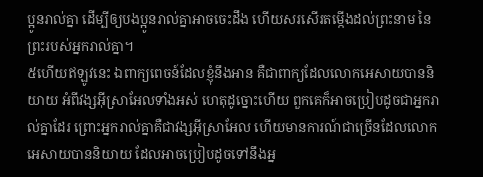ប្អូនរាល់គ្នា ដើម្បីឲ្យបងប្អូនរាល់គ្នាអាចចេះដឹង ហើយសរសើរតម្កើងដល់ព្រះនាម នៃព្រះរបស់អ្នករាល់គ្នា។
៥ហើយឥឡូវនេះ ឯពាក្យពេចន៍ដែលខ្ញុំនឹងអាន គឺជាពាក្យដែលលោកអេសាយបាននិយាយ អំពីវង្សអ៊ីស្រាអែលទាំងអស់ ហេតុដូច្នោះហើយ ពួកគេក៏អាចប្រៀបដូចជាអ្នករាល់គ្នាដែរ ព្រោះអ្នករាល់គ្នាគឺជាវង្សអ៊ីស្រាអែល ហើយមានការណ៍ជាច្រើនដែលលោកអេសាយបាននិយាយ ដែលអាចប្រៀបដូចទៅនឹងអ្ន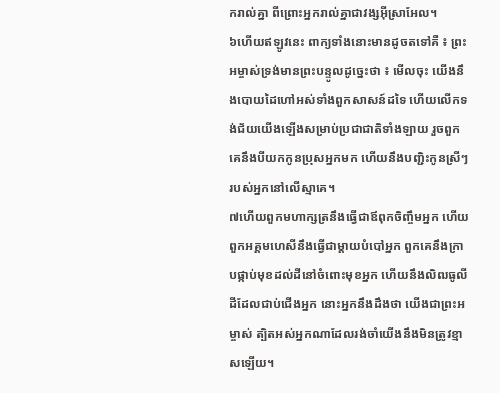ករាល់គ្នា ពីព្រោះអ្នករាល់គ្នាជាវង្សអ៊ីស្រាអែល។
៦ហើយឥឡូវនេះ ពាក្យទាំងនោះមានដូចតទៅគឺ ៖ ព្រះអម្ចាស់ទ្រង់មានព្រះបន្ទូលដូច្នេះថា ៖ មើលចុះ យើងនឹងបោយដៃហៅអស់ទាំងពួកសាសន៍ដទៃ ហើយលើកទង់ជ័យយើងឡើងសម្រាប់ប្រជាជាតិទាំងឡាយ រួចពួកគេនឹងបីយកកូនប្រុសអ្នកមក ហើយនឹងបញ្ជិះកូនស្រីៗរបស់អ្នកនៅលើស្មាគេ។
៧ហើយពួកមហាក្សត្រនឹងធ្វើជាឪពុកចិញ្ចឹមអ្នក ហើយពួកអគ្គមហេសីនឹងធ្វើជាម្ដាយបំបៅអ្នក ពួកគេនឹងក្រាបផ្កាប់មុខដល់ដីនៅចំពោះមុខអ្នក ហើយនឹងលិឍធូលីដីដែលជាប់ជើងអ្នក នោះអ្នកនឹងដឹងថា យើងជាព្រះអម្ចាស់ ត្បិតអស់អ្នកណាដែលរង់ចាំយើងនឹងមិនត្រូវខ្មាសឡើយ។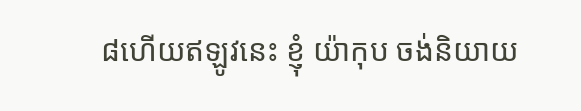៨ហើយឥឡូវនេះ ខ្ញុំ យ៉ាកុប ចង់និយាយ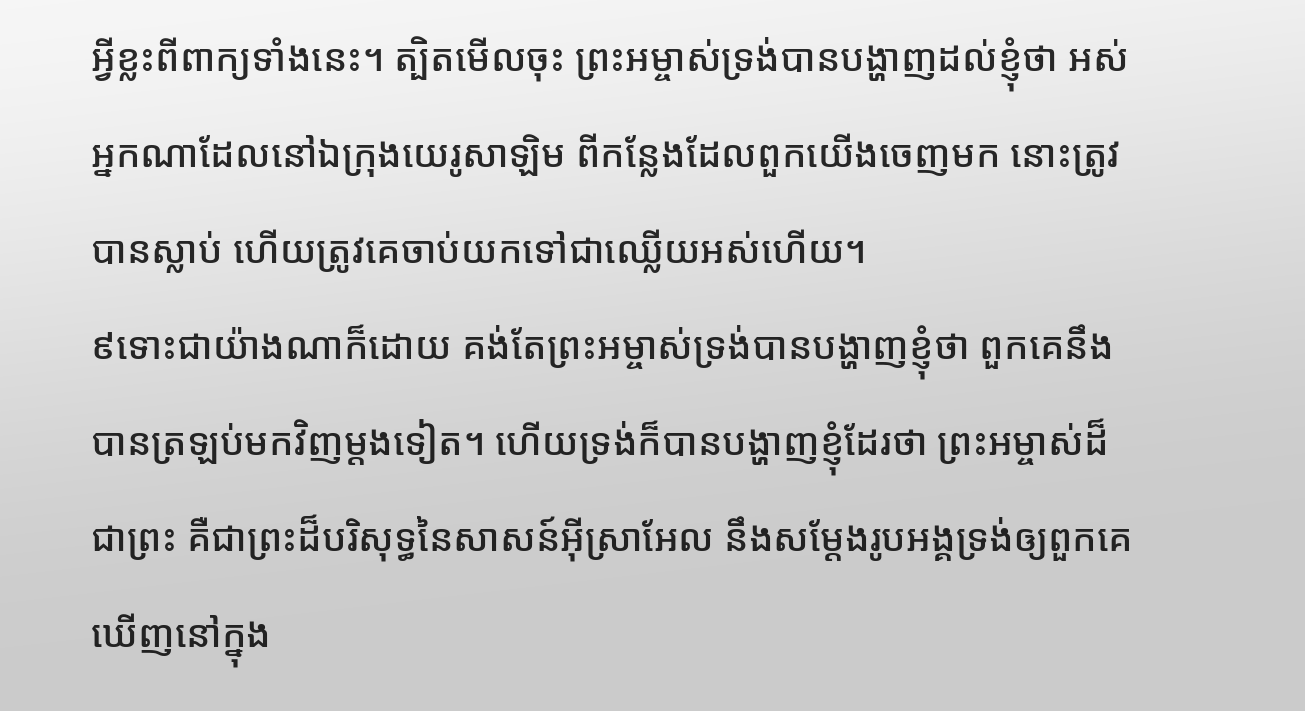អ្វីខ្លះពីពាក្យទាំងនេះ។ ត្បិតមើលចុះ ព្រះអម្ចាស់ទ្រង់បានបង្ហាញដល់ខ្ញុំថា អស់អ្នកណាដែលនៅឯក្រុងយេរូសាឡិម ពីកន្លែងដែលពួកយើងចេញមក នោះត្រូវបានស្លាប់ ហើយត្រូវគេចាប់យកទៅជាឈ្លើយអស់ហើយ។
៩ទោះជាយ៉ាងណាក៏ដោយ គង់តែព្រះអម្ចាស់ទ្រង់បានបង្ហាញខ្ញុំថា ពួកគេនឹងបានត្រឡប់មកវិញម្ដងទៀត។ ហើយទ្រង់ក៏បានបង្ហាញខ្ញុំដែរថា ព្រះអម្ចាស់ដ៏ជាព្រះ គឺជាព្រះដ៏បរិសុទ្ធនៃសាសន៍អ៊ីស្រាអែល នឹងសម្ដែងរូបអង្គទ្រង់ឲ្យពួកគេឃើញនៅក្នុង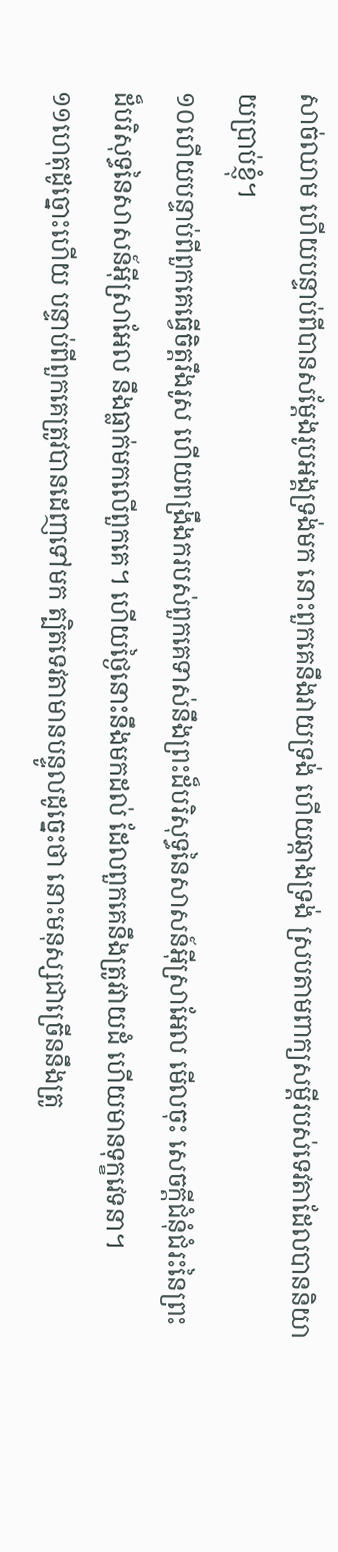សាច់ឈាម ហើយបន្ទាប់ពីបានសម្ដែងរូបអង្គទ្រង់មក នោះពួកគេនឹងវាយទ្រង់ ហើយឆ្កាងទ្រង់ ស្របតាមពាក្យសម្ដីរបស់ទេវតាដែលបាននិយាយប្រាប់ខ្ញុំ។
១០ហើយបន្ទាប់ពីពួកគេធ្វើចិត្តរឹងរូស ហើយពង្រឹងករបស់ពួកគេទាស់នឹងព្រះដ៏បរិសុទ្ធនៃសាសន៍អ៊ីស្រាអែល មើលចុះ សេចក្ដីជំនុំជំរះនៃព្រះដ៏បរិសុទ្ធនៃសាសន៍អ៊ីស្រាអែល នឹងធ្លាក់មកលើពួកគេ។ ហើយថ្ងៃនោះនឹងមកដល់ ដែលពួកគេនឹងត្រូវវាយដំ ហើយមានទុក្ខវេទនា។
១១ហេតុដូច្នោះហើយ បន្ទាប់ពីពួកគេត្រូវបានដេញទៅមក ត្បិតទេវតាមានបន្ទូលដូច្នេះថា នោះមនុស្សជាច្រើននឹងត្រូ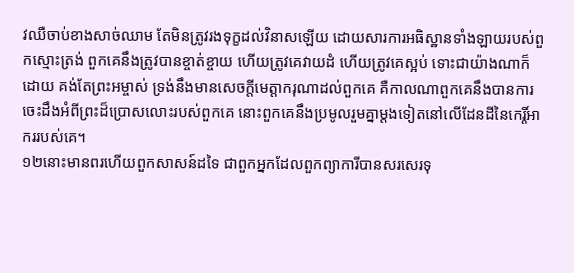វឈឺចាប់ខាងសាច់ឈាម តែមិនត្រូវរងទុក្ខដល់វិនាសឡើយ ដោយសារការអធិស្ឋានទាំងឡាយរបស់ពួកស្មោះត្រង់ ពួកគេនឹងត្រូវបានខ្ចាត់ខ្ចាយ ហើយត្រូវគេវាយដំ ហើយត្រូវគេស្អប់ ទោះជាយ៉ាងណាក៏ដោយ គង់តែព្រះអម្ចាស់ ទ្រង់នឹងមានសេចក្ដីមេត្តាករុណាដល់ពួកគេ គឺកាលណាពួកគេនឹងបានការចេះដឹងអំពីព្រះដ៏ប្រោសលោះរបស់ពួកគេ នោះពួកគេនឹងប្រមូលរួមគ្នាម្ដងទៀតនៅលើដែនដីនៃកេរ្តិ៍អាកររបស់គេ។
១២នោះមានពរហើយពួកសាសន៍ដទៃ ជាពួកអ្នកដែលពួកព្យាការីបានសរសេរទុ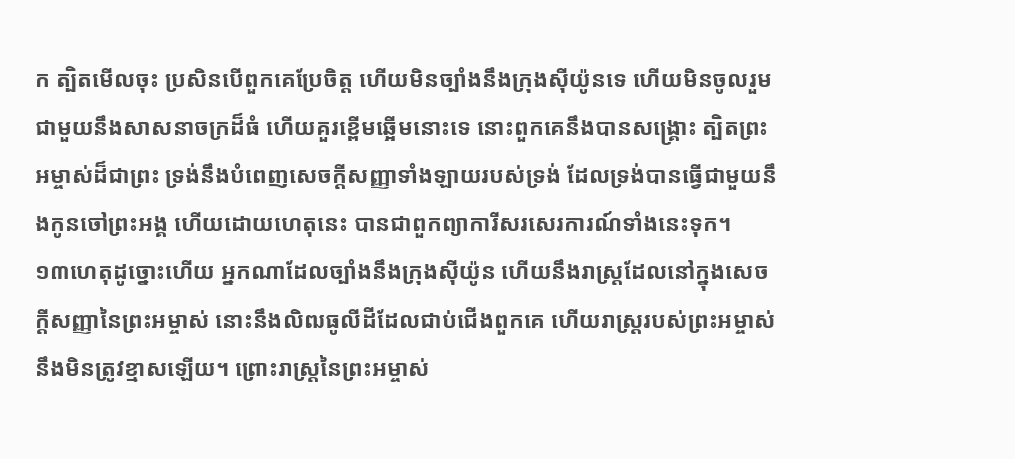ក ត្បិតមើលចុះ ប្រសិនបើពួកគេប្រែចិត្ត ហើយមិនច្បាំងនឹងក្រុងស៊ីយ៉ូនទេ ហើយមិនចូលរួមជាមួយនឹងសាសនាចក្រដ៏ធំ ហើយគួរខ្ពើមឆ្អើមនោះទេ នោះពួកគេនឹងបានសង្គ្រោះ ត្បិតព្រះអម្ចាស់ដ៏ជាព្រះ ទ្រង់នឹងបំពេញសេចក្ដីសញ្ញាទាំងឡាយរបស់ទ្រង់ ដែលទ្រង់បានធ្វើជាមួយនឹងកូនចៅព្រះអង្គ ហើយដោយហេតុនេះ បានជាពួកព្យាការីសរសេរការណ៍ទាំងនេះទុក។
១៣ហេតុដូច្នោះហើយ អ្នកណាដែលច្បាំងនឹងក្រុងស៊ីយ៉ូន ហើយនឹងរាស្ត្រដែលនៅក្នុងសេចក្ដីសញ្ញានៃព្រះអម្ចាស់ នោះនឹងលិឍធូលីដីដែលជាប់ជើងពួកគេ ហើយរាស្ត្ររបស់ព្រះអម្ចាស់នឹងមិនត្រូវខ្មាសឡើយ។ ព្រោះរាស្ត្រនៃព្រះអម្ចាស់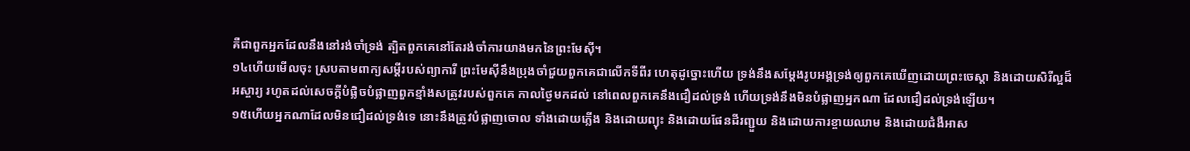គឺជាពួកអ្នកដែលនឹងនៅរង់ចាំទ្រង់ ត្បិតពួកគេនៅតែរង់ចាំការយាងមកនៃព្រះមែស៊ី។
១៤ហើយមើលចុះ ស្របតាមពាក្យសម្ដីរបស់ព្យាការី ព្រះមែស៊ីនឹងប្រុងចាំជួយពួកគេជាលើកទីពីរ ហេតុដូច្នោះហើយ ទ្រង់នឹងសម្ដែងរូបអង្គទ្រង់ឲ្យពួកគេឃើញដោយព្រះចេស្ដា និងដោយសិរីល្អដ៏អស្ចារ្យ រហូតដល់សេចក្ដីបំផ្លិចបំផ្លាញពួកខ្មាំងសត្រូវរបស់ពួកគេ កាលថ្ងៃមកដល់ នៅពេលពួកគេនឹងជឿដល់ទ្រង់ ហើយទ្រង់នឹងមិនបំផ្លាញអ្នកណា ដែលជឿដល់ទ្រង់ឡើយ។
១៥ហើយអ្នកណាដែលមិនជឿដល់ទ្រង់ទេ នោះនឹងត្រូវបំផ្លាញចោល ទាំងដោយភ្លើង និងដោយព្យុះ និងដោយផែនដីរញ្ជួយ និងដោយការខ្ចាយឈាម និងដោយជំងឺអាស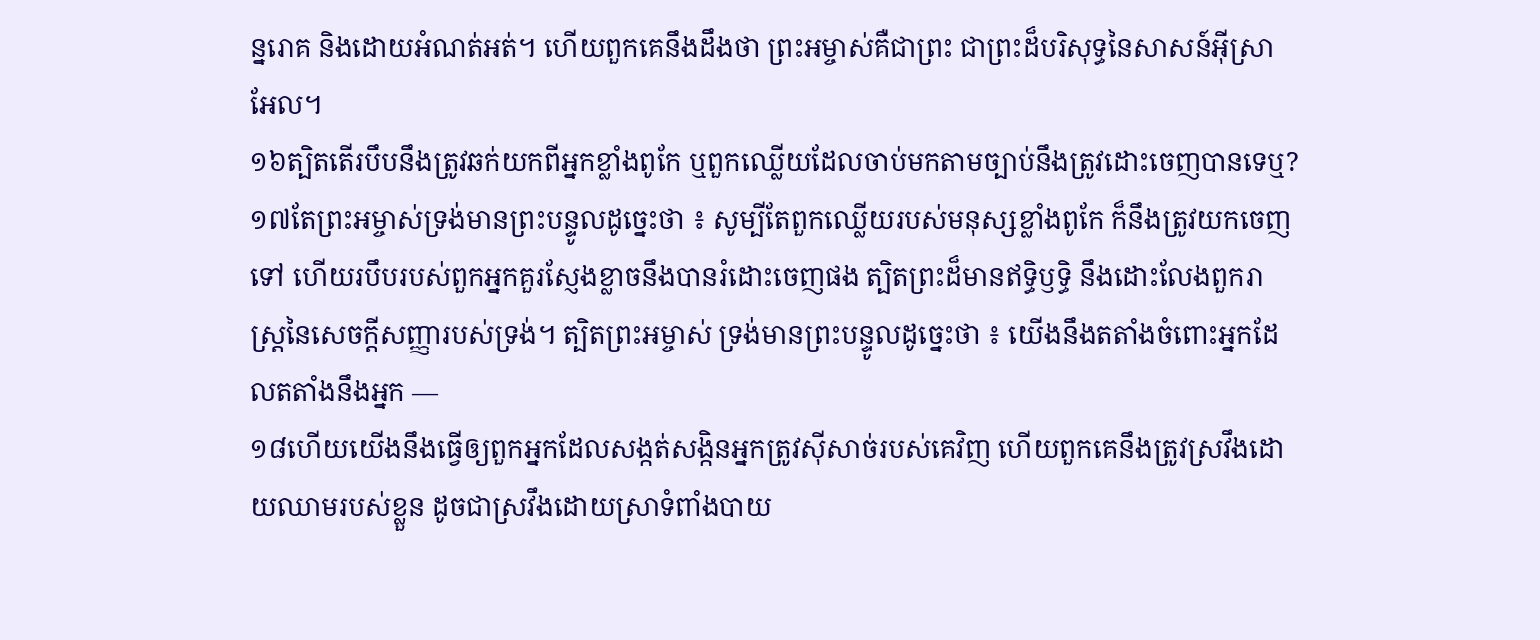ន្នរោគ និងដោយអំណត់អត់។ ហើយពួកគេនឹងដឹងថា ព្រះអម្ចាស់គឺជាព្រះ ជាព្រះដ៏បរិសុទ្ធនៃសាសន៍អ៊ីស្រាអែល។
១៦ត្បិតតើរបឹបនឹងត្រូវឆក់យកពីអ្នកខ្លាំងពូកែ ឬពួកឈ្លើយដែលចាប់មកតាមច្បាប់នឹងត្រូវដោះចេញបានទេឬ?
១៧តែព្រះអម្ចាស់ទ្រង់មានព្រះបន្ទូលដូច្នេះថា ៖ សូម្បីតែពួកឈ្លើយរបស់មនុស្សខ្លាំងពូកែ ក៏នឹងត្រូវយកចេញទៅ ហើយរបឹបរបស់ពួកអ្នកគួរស្ញែងខ្លាចនឹងបានរំដោះចេញផង ត្បិតព្រះដ៏មានឥទ្ធិឫទ្ធិ នឹងដោះលែងពួករាស្ត្រនៃសេចក្ដីសញ្ញារបស់ទ្រង់។ ត្បិតព្រះអម្ចាស់ ទ្រង់មានព្រះបន្ទូលដូច្នេះថា ៖ យើងនឹងតតាំងចំពោះអ្នកដែលតតាំងនឹងអ្នក —
១៨ហើយយើងនឹងធ្វើឲ្យពួកអ្នកដែលសង្កត់សង្កិនអ្នកត្រូវស៊ីសាច់របស់គេវិញ ហើយពួកគេនឹងត្រូវស្រវឹងដោយឈាមរបស់ខ្លួន ដូចជាស្រវឹងដោយស្រាទំពាំងបាយ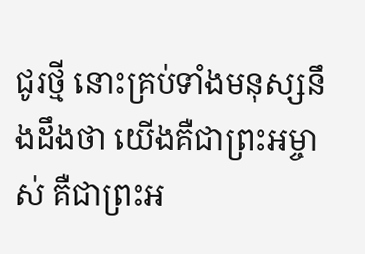ជូរថ្មី នោះគ្រប់ទាំងមនុស្សនឹងដឹងថា យើងគឺជាព្រះអម្ចាស់ គឺជាព្រះអ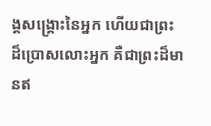ង្គសង្គ្រោះនៃអ្នក ហើយជាព្រះដ៏ប្រោសលោះអ្នក គឺជាព្រះដ៏មានឥ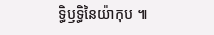ទ្ធិឫទ្ធិនៃយ៉ាកុប ៕